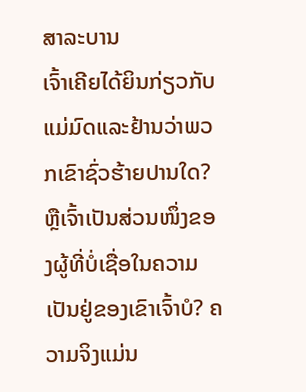ສາລະບານ
ເຈົ້າເຄີຍໄດ້ຍິນກ່ຽວກັບແມ່ມົດແລະຢ້ານວ່າພວກເຂົາຊົ່ວຮ້າຍປານໃດ? ຫຼືເຈົ້າເປັນສ່ວນໜຶ່ງຂອງຜູ້ທີ່ບໍ່ເຊື່ອໃນຄວາມເປັນຢູ່ຂອງເຂົາເຈົ້າບໍ? ຄວາມຈິງແມ່ນ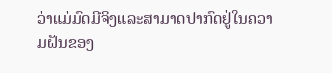ວ່າແມ່ມົດມີຈິງແລະສາມາດປາກົດຢູ່ໃນຄວາມຝັນຂອງ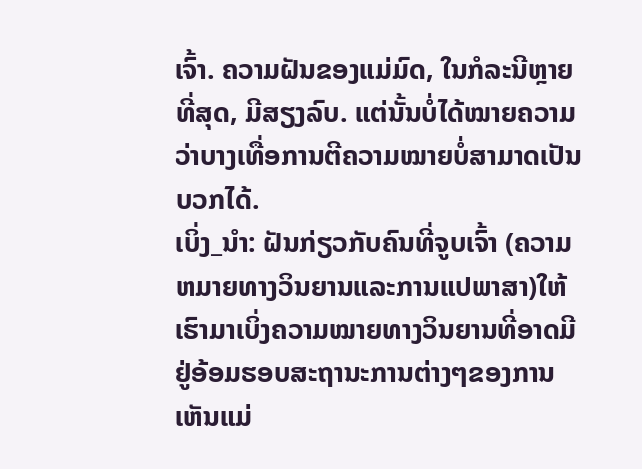ເຈົ້າ. ຄວາມຝັນຂອງແມ່ມົດ, ໃນກໍລະນີຫຼາຍທີ່ສຸດ, ມີສຽງລົບ. ແຕ່ນັ້ນບໍ່ໄດ້ໝາຍຄວາມວ່າບາງເທື່ອການຕີຄວາມໝາຍບໍ່ສາມາດເປັນບວກໄດ້.
ເບິ່ງ_ນຳ: ຝັນກ່ຽວກັບຄົນທີ່ຈູບເຈົ້າ (ຄວາມຫມາຍທາງວິນຍານແລະການແປພາສາ)ໃຫ້ເຮົາມາເບິ່ງຄວາມໝາຍທາງວິນຍານທີ່ອາດມີຢູ່ອ້ອມຮອບສະຖານະການຕ່າງໆຂອງການເຫັນແມ່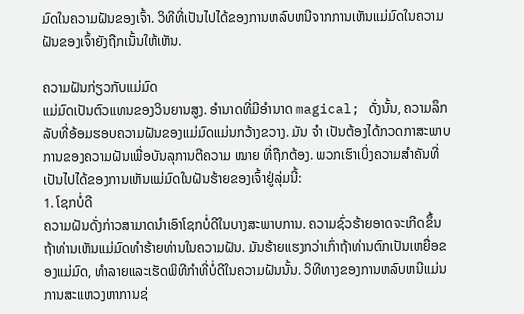ມົດໃນຄວາມຝັນຂອງເຈົ້າ. ວິທີທີ່ເປັນໄປໄດ້ຂອງການຫລົບຫນີຈາກການເຫັນແມ່ມົດໃນຄວາມຝັນຂອງເຈົ້າຍັງຖືກເນັ້ນໃຫ້ເຫັນ.

ຄວາມຝັນກ່ຽວກັບແມ່ມົດ
ແມ່ມົດເປັນຕົວແທນຂອງວິນຍານສູງ. ອຳນາດທີ່ມີອໍານາດ magical; ດັ່ງນັ້ນ, ຄວາມລຶກລັບທີ່ອ້ອມຮອບຄວາມຝັນຂອງແມ່ມົດແມ່ນກວ້າງຂວາງ. ມັນ ຈຳ ເປັນຕ້ອງໄດ້ກວດກາສະພາບການຂອງຄວາມຝັນເພື່ອບັນລຸການຕີຄວາມ ໝາຍ ທີ່ຖືກຕ້ອງ. ພວກເຮົາເບິ່ງຄວາມສຳຄັນທີ່ເປັນໄປໄດ້ຂອງການເຫັນແມ່ມົດໃນຝັນຮ້າຍຂອງເຈົ້າຢູ່ລຸ່ມນີ້:
1. ໂຊກບໍ່ດີ
ຄວາມຝັນດັ່ງກ່າວສາມາດນໍາເອົາໂຊກບໍ່ດີໃນບາງສະພາບການ. ຄວາມຊົ່ວຮ້າຍອາດຈະເກີດຂຶ້ນຖ້າທ່ານເຫັນແມ່ມົດທໍາຮ້າຍທ່ານໃນຄວາມຝັນ. ມັນຮ້າຍແຮງກວ່າເກົ່າຖ້າທ່ານຕົກເປັນເຫຍື່ອຂອງແມ່ມົດ, ທໍາລາຍແລະເຮັດພິທີກໍາທີ່ບໍ່ດີໃນຄວາມຝັນນັ້ນ. ວິທີທາງຂອງການຫລົບຫນີແມ່ນການສະແຫວງຫາການຊ່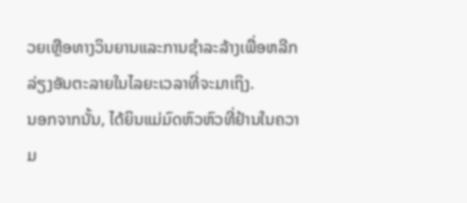ວຍເຫຼືອທາງວິນຍານແລະການຊໍາລະລ້າງເພື່ອຫລີກລ່ຽງອັນຕະລາຍໃນໄລຍະເວລາທີ່ຈະມາເຖິງ.
ນອກຈາກນັ້ນ, ໄດ້ຍິນແມ່ມົດຫົວຫົວທີ່ຢ້ານໃນຄວາມ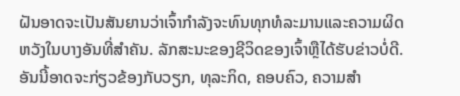ຝັນອາດຈະເປັນສັນຍານວ່າເຈົ້າກໍາລັງຈະທົນທຸກທໍລະມານແລະຄວາມຜິດຫວັງໃນບາງອັນທີ່ສໍາຄັນ. ລັກສະນະຂອງຊີວິດຂອງເຈົ້າຫຼືໄດ້ຮັບຂ່າວບໍ່ດີ. ອັນນີ້ອາດຈະກ່ຽວຂ້ອງກັບວຽກ, ທຸລະກິດ, ຄອບຄົວ, ຄວາມສໍາ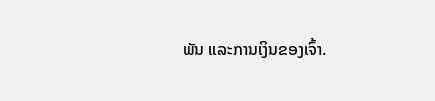ພັນ ແລະການເງິນຂອງເຈົ້າ.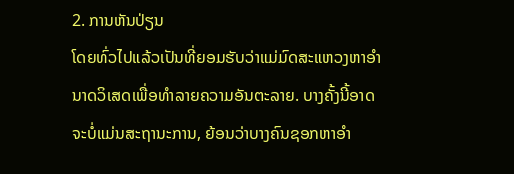2. ການຫັນປ່ຽນ
ໂດຍທົ່ວໄປແລ້ວເປັນທີ່ຍອມຮັບວ່າແມ່ມົດສະແຫວງຫາອຳນາດວິເສດເພື່ອທຳລາຍຄວາມອັນຕະລາຍ. ບາງຄັ້ງນີ້ອາດຈະບໍ່ແມ່ນສະຖານະການ, ຍ້ອນວ່າບາງຄົນຊອກຫາອໍາ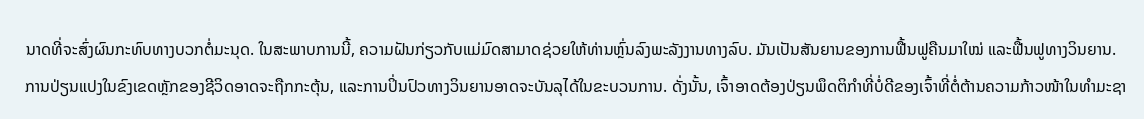ນາດທີ່ຈະສົ່ງຜົນກະທົບທາງບວກຕໍ່ມະນຸດ. ໃນສະພາບການນີ້, ຄວາມຝັນກ່ຽວກັບແມ່ມົດສາມາດຊ່ວຍໃຫ້ທ່ານຫຼົ່ນລົງພະລັງງານທາງລົບ. ມັນເປັນສັນຍານຂອງການຟື້ນຟູຄືນມາໃໝ່ ແລະຟື້ນຟູທາງວິນຍານ.
ການປ່ຽນແປງໃນຂົງເຂດຫຼັກຂອງຊີວິດອາດຈະຖືກກະຕຸ້ນ, ແລະການປິ່ນປົວທາງວິນຍານອາດຈະບັນລຸໄດ້ໃນຂະບວນການ. ດັ່ງນັ້ນ, ເຈົ້າອາດຕ້ອງປ່ຽນພຶດຕິກຳທີ່ບໍ່ດີຂອງເຈົ້າທີ່ຕໍ່ຕ້ານຄວາມກ້າວໜ້າໃນທຳມະຊາ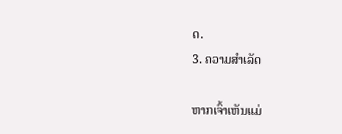ດ.
3. ຄວາມສຳເລັດ

ຫາກເຈົ້າເຫັນແມ່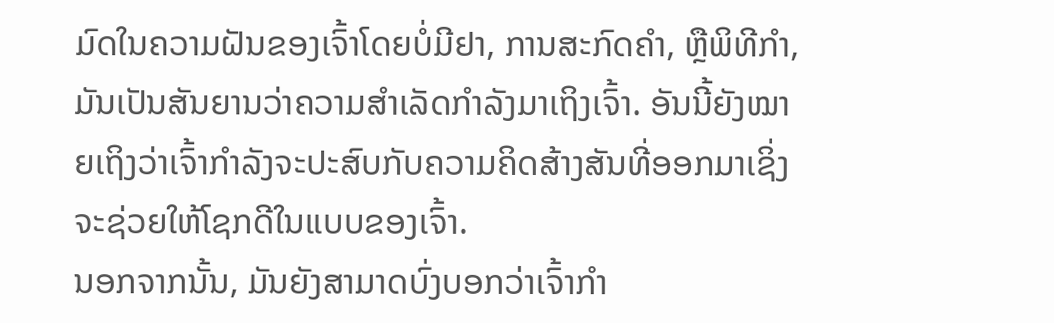ມົດໃນຄວາມຝັນຂອງເຈົ້າໂດຍບໍ່ມີຢາ, ການສະກົດຄຳ, ຫຼືພິທີກຳ, ມັນເປັນສັນຍານວ່າຄວາມສຳເລັດກຳລັງມາເຖິງເຈົ້າ. ອັນນີ້ຍັງໝາຍເຖິງວ່າເຈົ້າກຳລັງຈະປະສົບກັບຄວາມຄິດສ້າງສັນທີ່ອອກມາເຊິ່ງຈະຊ່ວຍໃຫ້ໂຊກດີໃນແບບຂອງເຈົ້າ.
ນອກຈາກນັ້ນ, ມັນຍັງສາມາດບົ່ງບອກວ່າເຈົ້າກຳ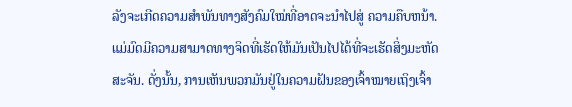ລັງຈະເກີດຄວາມສຳພັນທາງສັງຄົມໃໝ່ທີ່ອາດຈະນຳໄປສູ່ ຄວາມຄືບຫນ້າ. ແມ່ມົດມີຄວາມສາມາດທາງຈິດທີ່ເຮັດໃຫ້ມັນເປັນໄປໄດ້ທີ່ຈະເຮັດສິ່ງມະຫັດສະຈັນ. ດັ່ງນັ້ນ, ການເຫັນພວກມັນຢູ່ໃນຄວາມຝັນຂອງເຈົ້າໝາຍເຖິງເຈົ້າ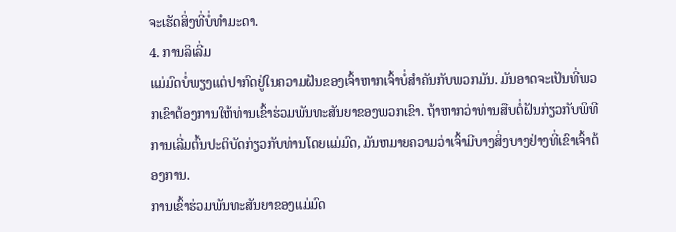ຈະເຮັດສິ່ງທີ່ບໍ່ທຳມະດາ.
4. ການລິເລີ່ມ
ແມ່ມົດບໍ່ພຽງແຕ່ປາກົດຢູ່ໃນຄວາມຝັນຂອງເຈົ້າຫາກເຈົ້າບໍ່ສຳຄັນກັບພວກມັນ. ມັນອາດຈະເປັນທີ່ພວກເຂົາຕ້ອງການໃຫ້ທ່ານເຂົ້າຮ່ວມພັນທະສັນຍາຂອງພວກເຂົາ. ຖ້າຫາກວ່າທ່ານສືບຕໍ່ຝັນກ່ຽວກັບພິທີການເລີ່ມຕົ້ນປະຕິບັດກ່ຽວກັບທ່ານໂດຍແມ່ມົດ, ມັນຫມາຍຄວາມວ່າເຈົ້າມີບາງສິ່ງບາງຢ່າງທີ່ເຂົາເຈົ້າຕ້ອງການ.
ການເຂົ້າຮ່ວມພັນທະສັນຍາຂອງແມ່ມົດ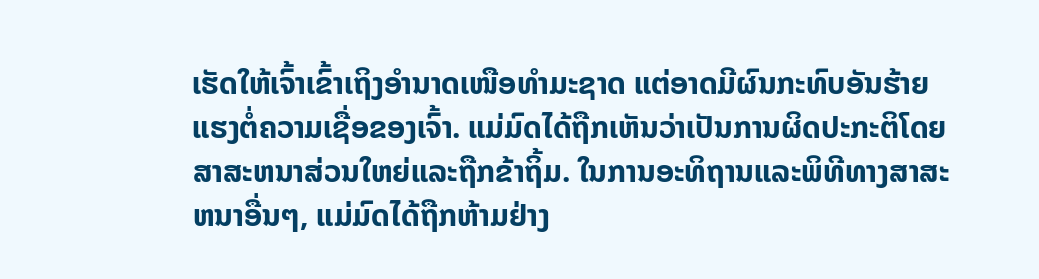ເຮັດໃຫ້ເຈົ້າເຂົ້າເຖິງອຳນາດເໜືອທຳມະຊາດ ແຕ່ອາດມີຜົນກະທົບອັນຮ້າຍແຮງຕໍ່ຄວາມເຊື່ອຂອງເຈົ້າ. ແມ່ມົດໄດ້ຖືກເຫັນວ່າເປັນການຜິດປະກະຕິໂດຍສາສະຫນາສ່ວນໃຫຍ່ແລະຖືກຂ້າຖິ້ມ. ໃນການອະທິຖານແລະພິທີທາງສາສະຫນາອື່ນໆ, ແມ່ມົດໄດ້ຖືກຫ້າມຢ່າງ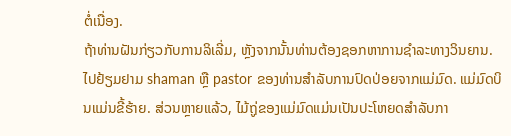ຕໍ່ເນື່ອງ.
ຖ້າທ່ານຝັນກ່ຽວກັບການລິເລີ່ມ, ຫຼັງຈາກນັ້ນທ່ານຕ້ອງຊອກຫາການຊໍາລະທາງວິນຍານ. ໄປຢ້ຽມຢາມ shaman ຫຼື pastor ຂອງທ່ານສໍາລັບການປົດປ່ອຍຈາກແມ່ມົດ. ແມ່ມົດບິນແມ່ນຂີ້ຮ້າຍ. ສ່ວນຫຼາຍແລ້ວ, ໄມ້ຖູ່ຂອງແມ່ມົດແມ່ນເປັນປະໂຫຍດສໍາລັບກາ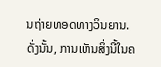ນຖ່າຍທອດທາງວິນຍານ. ດັ່ງນັ້ນ, ການເຫັນສິ່ງນີ້ໃນຄ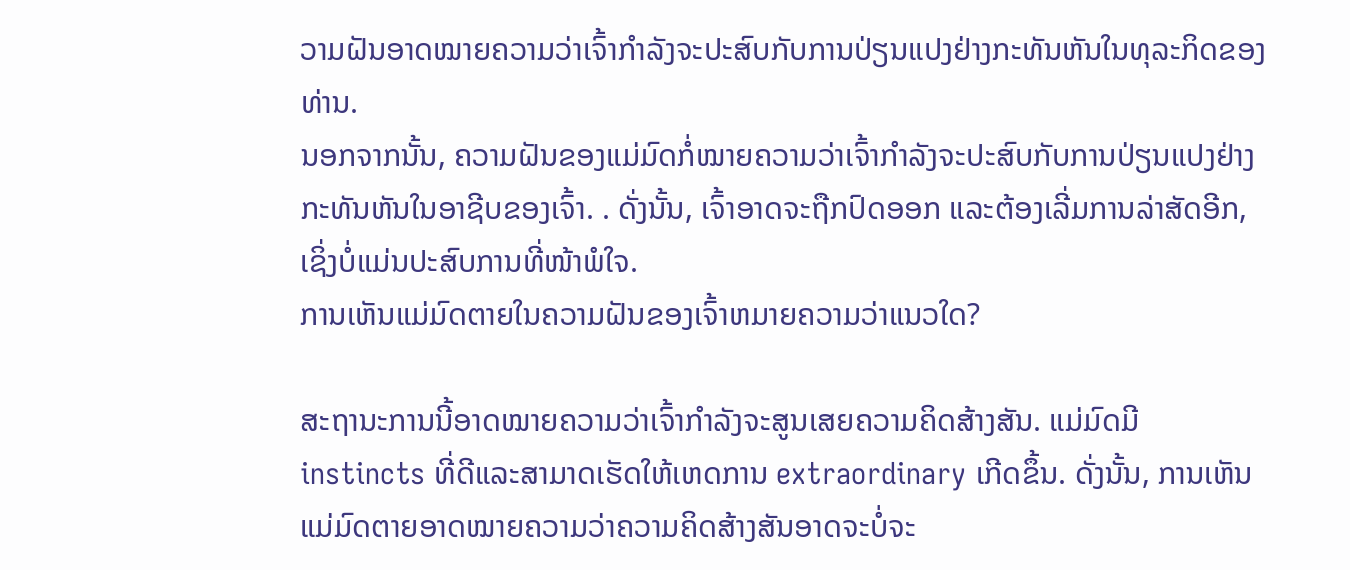ວາມຝັນອາດໝາຍຄວາມວ່າເຈົ້າກຳລັງຈະປະສົບກັບການປ່ຽນແປງຢ່າງກະທັນຫັນໃນທຸລະກິດຂອງທ່ານ.
ນອກຈາກນັ້ນ, ຄວາມຝັນຂອງແມ່ມົດກໍ່ໝາຍຄວາມວ່າເຈົ້າກຳລັງຈະປະສົບກັບການປ່ຽນແປງຢ່າງກະທັນຫັນໃນອາຊີບຂອງເຈົ້າ. . ດັ່ງນັ້ນ, ເຈົ້າອາດຈະຖືກປົດອອກ ແລະຕ້ອງເລີ່ມການລ່າສັດອີກ, ເຊິ່ງບໍ່ແມ່ນປະສົບການທີ່ໜ້າພໍໃຈ.
ການເຫັນແມ່ມົດຕາຍໃນຄວາມຝັນຂອງເຈົ້າຫມາຍຄວາມວ່າແນວໃດ?

ສະຖານະການນີ້ອາດໝາຍຄວາມວ່າເຈົ້າກຳລັງຈະສູນເສຍຄວາມຄິດສ້າງສັນ. ແມ່ມົດມີ instincts ທີ່ດີແລະສາມາດເຮັດໃຫ້ເຫດການ extraordinary ເກີດຂຶ້ນ. ດັ່ງນັ້ນ, ການເຫັນແມ່ມົດຕາຍອາດໝາຍຄວາມວ່າຄວາມຄິດສ້າງສັນອາດຈະບໍ່ຈະ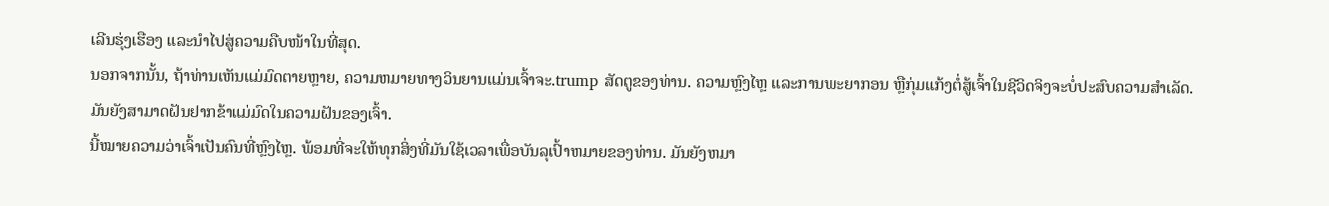ເລີນຮຸ່ງເຮືອງ ແລະນໍາໄປສູ່ຄວາມຄືບໜ້າໃນທີ່ສຸດ.
ນອກຈາກນັ້ນ, ຖ້າທ່ານເຫັນແມ່ມົດຕາຍຫຼາຍ, ຄວາມຫມາຍທາງວິນຍານແມ່ນເຈົ້າຈະ.trump ສັດຕູຂອງທ່ານ. ຄວາມຫຼົງໄຫຼ ແລະການພະຍາກອນ ຫຼືກຸ່ມແກ້ງຕໍ່ສູ້ເຈົ້າໃນຊີວິດຈິງຈະບໍ່ປະສົບຄວາມສຳເລັດ.
ມັນຍັງສາມາດຝັນຢາກຂ້າແມ່ມົດໃນຄວາມຝັນຂອງເຈົ້າ.
ນີ້ໝາຍຄວາມວ່າເຈົ້າເປັນຄົນທີ່ຫຼົງໄຫຼ. ພ້ອມທີ່ຈະໃຫ້ທຸກສິ່ງທີ່ມັນໃຊ້ເວລາເພື່ອບັນລຸເປົ້າຫມາຍຂອງທ່ານ. ມັນຍັງຫມາ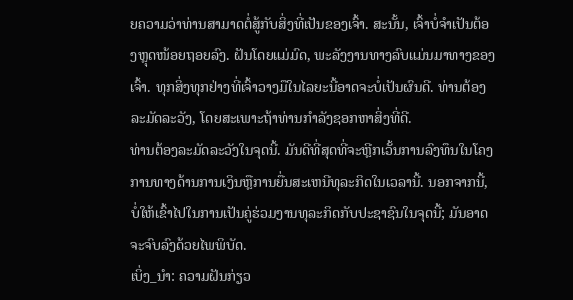ຍຄວາມວ່າທ່ານສາມາດຕໍ່ສູ້ກັບສິ່ງທີ່ເປັນຂອງເຈົ້າ. ສະນັ້ນ, ເຈົ້າບໍ່ຈຳເປັນຕ້ອງຫຼຸດໜ້ອຍຖອຍລົງ. ຝັນໂດຍແມ່ມົດ, ພະລັງງານທາງລົບແມ່ນມາທາງຂອງເຈົ້າ. ທຸກສິ່ງທຸກຢ່າງທີ່ເຈົ້າວາງມືໃນໄລຍະນີ້ອາດຈະບໍ່ເປັນຜົນດີ. ທ່ານຕ້ອງລະມັດລະວັງ, ໂດຍສະເພາະຖ້າທ່ານກໍາລັງຊອກຫາສິ່ງທີ່ດີ.
ທ່ານຕ້ອງລະມັດລະວັງໃນຈຸດນີ້. ມັນດີທີ່ສຸດທີ່ຈະຫຼີກເວັ້ນການລົງທຶນໃນໂຄງການທາງດ້ານການເງິນຫຼືການຍື່ນສະເຫນີທຸລະກິດໃນເວລານີ້. ນອກຈາກນີ້, ບໍ່ໃຫ້ເຂົ້າໄປໃນການເປັນຄູ່ຮ່ວມງານທຸລະກິດກັບປະຊາຊົນໃນຈຸດນີ້; ມັນອາດຈະຈົບລົງດ້ວຍໄພພິບັດ.
ເບິ່ງ_ນຳ: ຄວາມຝັນກ່ຽວ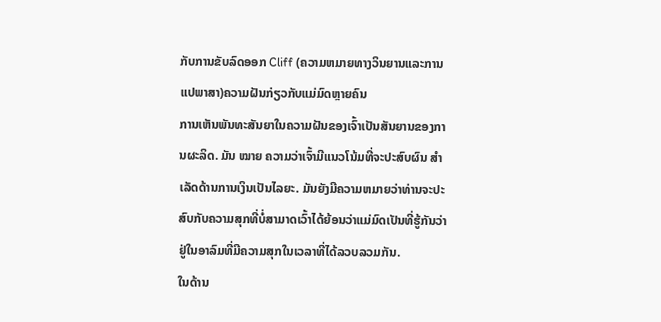ກັບການຂັບລົດອອກ Cliff (ຄວາມຫມາຍທາງວິນຍານແລະການແປພາສາ)ຄວາມຝັນກ່ຽວກັບແມ່ມົດຫຼາຍຄົນ
ການເຫັນພັນທະສັນຍາໃນຄວາມຝັນຂອງເຈົ້າເປັນສັນຍານຂອງການຜະລິດ. ມັນ ໝາຍ ຄວາມວ່າເຈົ້າມີແນວໂນ້ມທີ່ຈະປະສົບຜົນ ສຳ ເລັດດ້ານການເງິນເປັນໄລຍະ. ມັນຍັງມີຄວາມຫມາຍວ່າທ່ານຈະປະສົບກັບຄວາມສຸກທີ່ບໍ່ສາມາດເວົ້າໄດ້ຍ້ອນວ່າແມ່ມົດເປັນທີ່ຮູ້ກັນວ່າຢູ່ໃນອາລົມທີ່ມີຄວາມສຸກໃນເວລາທີ່ໄດ້ລວບລວມກັນ.
ໃນດ້ານ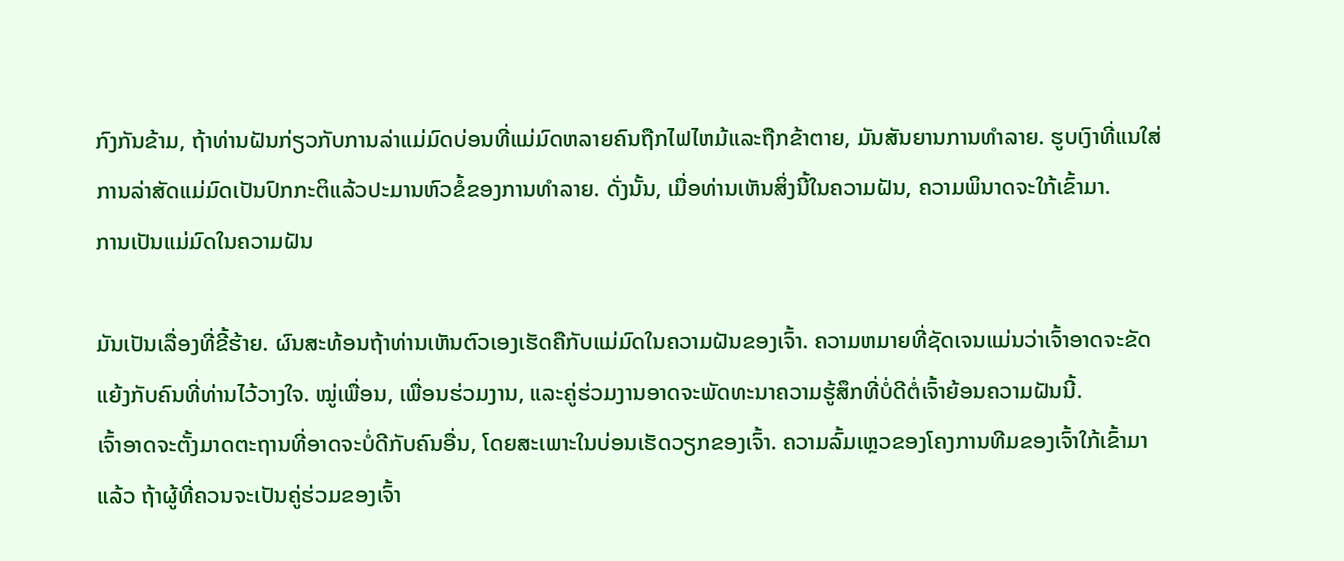ກົງກັນຂ້າມ, ຖ້າທ່ານຝັນກ່ຽວກັບການລ່າແມ່ມົດບ່ອນທີ່ແມ່ມົດຫລາຍຄົນຖືກໄຟໄຫມ້ແລະຖືກຂ້າຕາຍ, ມັນສັນຍານການທໍາລາຍ. ຮູບເງົາທີ່ແນໃສ່ການລ່າສັດແມ່ມົດເປັນປົກກະຕິແລ້ວປະມານຫົວຂໍ້ຂອງການທໍາລາຍ. ດັ່ງນັ້ນ, ເມື່ອທ່ານເຫັນສິ່ງນີ້ໃນຄວາມຝັນ, ຄວາມພິນາດຈະໃກ້ເຂົ້າມາ.
ການເປັນແມ່ມົດໃນຄວາມຝັນ

ມັນເປັນເລື່ອງທີ່ຂີ້ຮ້າຍ. ຜົນສະທ້ອນຖ້າທ່ານເຫັນຕົວເອງເຮັດຄືກັບແມ່ມົດໃນຄວາມຝັນຂອງເຈົ້າ. ຄວາມຫມາຍທີ່ຊັດເຈນແມ່ນວ່າເຈົ້າອາດຈະຂັດແຍ້ງກັບຄົນທີ່ທ່ານໄວ້ວາງໃຈ. ໝູ່ເພື່ອນ, ເພື່ອນຮ່ວມງານ, ແລະຄູ່ຮ່ວມງານອາດຈະພັດທະນາຄວາມຮູ້ສຶກທີ່ບໍ່ດີຕໍ່ເຈົ້າຍ້ອນຄວາມຝັນນີ້.
ເຈົ້າອາດຈະຕັ້ງມາດຕະຖານທີ່ອາດຈະບໍ່ດີກັບຄົນອື່ນ, ໂດຍສະເພາະໃນບ່ອນເຮັດວຽກຂອງເຈົ້າ. ຄວາມລົ້ມເຫຼວຂອງໂຄງການທີມຂອງເຈົ້າໃກ້ເຂົ້າມາແລ້ວ ຖ້າຜູ້ທີ່ຄວນຈະເປັນຄູ່ຮ່ວມຂອງເຈົ້າ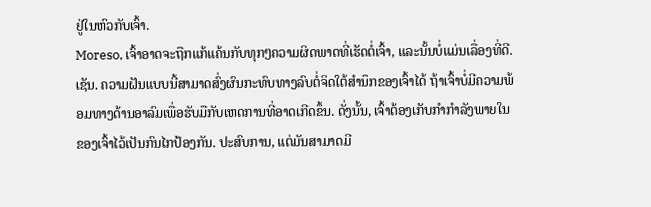ຢູ່ໃນຫົວກັບເຈົ້າ.
Moreso, ເຈົ້າອາດຈະຖືກແກ້ແຄ້ນກັບທຸກໆຄວາມຜິດພາດທີ່ເຮັດຕໍ່ເຈົ້າ, ແລະນັ້ນບໍ່ແມ່ນເລື່ອງທີ່ດີ. ເຊັນ. ຄວາມຝັນແບບນີ້ສາມາດສົ່ງຜົນກະທົບທາງລົບຕໍ່ຈິດໃຕ້ສຳນຶກຂອງເຈົ້າໄດ້ ຖ້າເຈົ້າບໍ່ມີຄວາມພ້ອມທາງດ້ານອາລົມເພື່ອຮັບມືກັບເຫດການທີ່ອາດເກີດຂຶ້ນ. ດັ່ງນັ້ນ, ເຈົ້າຕ້ອງເກັບກຳກຳລັງພາຍໃນຂອງເຈົ້າໄວ້ເປັນກົນໄກປ້ອງກັນ. ປະສົບການ, ແຕ່ມັນສາມາດມີ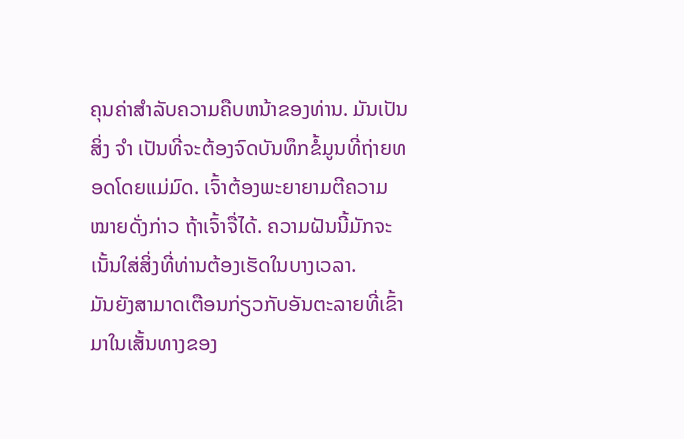ຄຸນຄ່າສໍາລັບຄວາມຄືບຫນ້າຂອງທ່ານ. ມັນເປັນສິ່ງ ຈຳ ເປັນທີ່ຈະຕ້ອງຈົດບັນທຶກຂໍ້ມູນທີ່ຖ່າຍທອດໂດຍແມ່ມົດ. ເຈົ້າຕ້ອງພະຍາຍາມຕີຄວາມໝາຍດັ່ງກ່າວ ຖ້າເຈົ້າຈື່ໄດ້. ຄວາມຝັນນີ້ມັກຈະເນັ້ນໃສ່ສິ່ງທີ່ທ່ານຕ້ອງເຮັດໃນບາງເວລາ.
ມັນຍັງສາມາດເຕືອນກ່ຽວກັບອັນຕະລາຍທີ່ເຂົ້າມາໃນເສັ້ນທາງຂອງ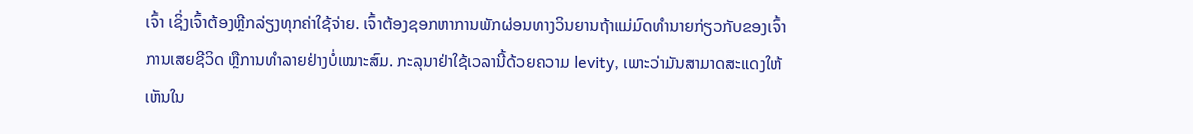ເຈົ້າ ເຊິ່ງເຈົ້າຕ້ອງຫຼີກລ່ຽງທຸກຄ່າໃຊ້ຈ່າຍ. ເຈົ້າຕ້ອງຊອກຫາການພັກຜ່ອນທາງວິນຍານຖ້າແມ່ມົດທໍານາຍກ່ຽວກັບຂອງເຈົ້າການເສຍຊີວິດ ຫຼືການທຳລາຍຢ່າງບໍ່ເໝາະສົມ. ກະລຸນາຢ່າໃຊ້ເວລານີ້ດ້ວຍຄວາມ levity, ເພາະວ່າມັນສາມາດສະແດງໃຫ້ເຫັນໃນ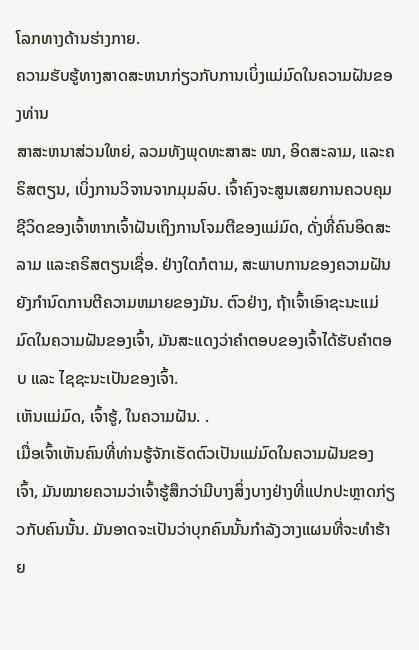ໂລກທາງດ້ານຮ່າງກາຍ.
ຄວາມຮັບຮູ້ທາງສາດສະຫນາກ່ຽວກັບການເບິ່ງແມ່ມົດໃນຄວາມຝັນຂອງທ່ານ
ສາສະຫນາສ່ວນໃຫຍ່, ລວມທັງພຸດທະສາສະ ໜາ, ອິດສະລາມ, ແລະຄຣິສຕຽນ, ເບິ່ງການວິຈານຈາກມຸມລົບ. ເຈົ້າຄົງຈະສູນເສຍການຄວບຄຸມຊີວິດຂອງເຈົ້າຫາກເຈົ້າຝັນເຖິງການໂຈມຕີຂອງແມ່ມົດ, ດັ່ງທີ່ຄົນອິດສະລາມ ແລະຄຣິສຕຽນເຊື່ອ. ຢ່າງໃດກໍຕາມ, ສະພາບການຂອງຄວາມຝັນຍັງກໍານົດການຕີຄວາມຫມາຍຂອງມັນ. ຕົວຢ່າງ, ຖ້າເຈົ້າເອົາຊະນະແມ່ມົດໃນຄວາມຝັນຂອງເຈົ້າ, ມັນສະແດງວ່າຄຳຕອບຂອງເຈົ້າໄດ້ຮັບຄຳຕອບ ແລະ ໄຊຊະນະເປັນຂອງເຈົ້າ.
ເຫັນແມ່ມົດ, ເຈົ້າຮູ້, ໃນຄວາມຝັນ. .
ເມື່ອເຈົ້າເຫັນຄົນທີ່ທ່ານຮູ້ຈັກເຮັດຕົວເປັນແມ່ມົດໃນຄວາມຝັນຂອງເຈົ້າ, ມັນໝາຍຄວາມວ່າເຈົ້າຮູ້ສຶກວ່າມີບາງສິ່ງບາງຢ່າງທີ່ແປກປະຫຼາດກ່ຽວກັບຄົນນັ້ນ. ມັນອາດຈະເປັນວ່າບຸກຄົນນັ້ນກໍາລັງວາງແຜນທີ່ຈະທໍາຮ້າຍ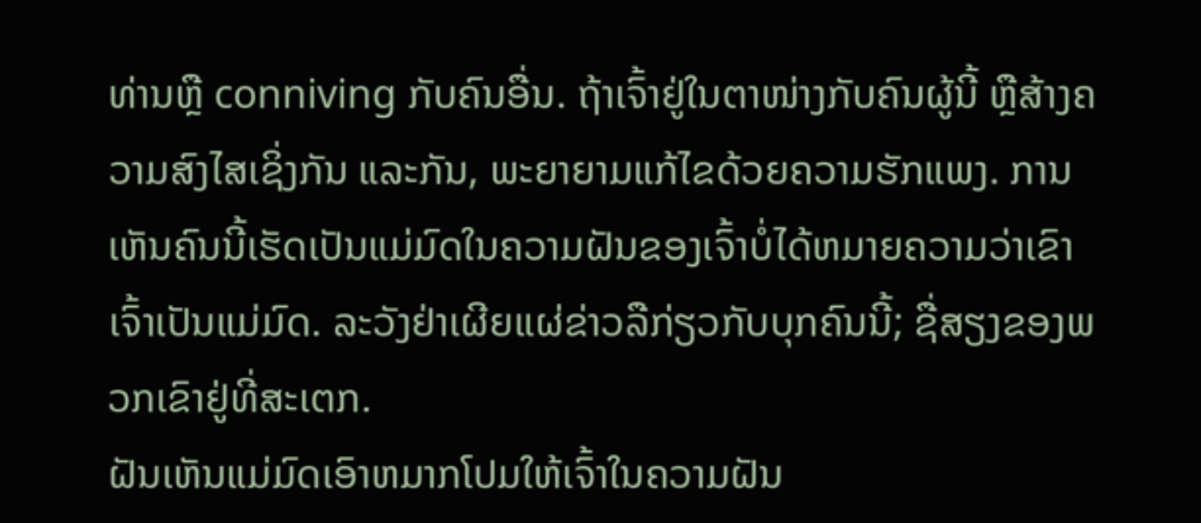ທ່ານຫຼື conniving ກັບຄົນອື່ນ. ຖ້າເຈົ້າຢູ່ໃນຕາໜ່າງກັບຄົນຜູ້ນີ້ ຫຼືສ້າງຄວາມສົງໄສເຊິ່ງກັນ ແລະກັນ, ພະຍາຍາມແກ້ໄຂດ້ວຍຄວາມຮັກແພງ. ການເຫັນຄົນນີ້ເຮັດເປັນແມ່ມົດໃນຄວາມຝັນຂອງເຈົ້າບໍ່ໄດ້ຫມາຍຄວາມວ່າເຂົາເຈົ້າເປັນແມ່ມົດ. ລະວັງຢ່າເຜີຍແຜ່ຂ່າວລືກ່ຽວກັບບຸກຄົນນີ້; ຊື່ສຽງຂອງພວກເຂົາຢູ່ທີ່ສະເຕກ.
ຝັນເຫັນແມ່ມົດເອົາຫມາກໂປມໃຫ້ເຈົ້າໃນຄວາມຝັນ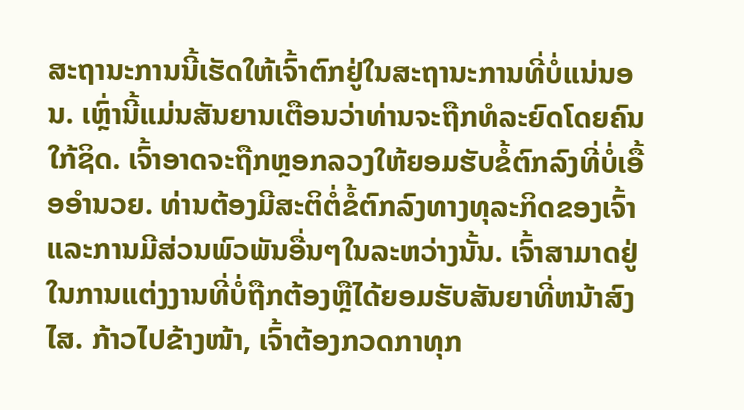ສະຖານະການນີ້ເຮັດໃຫ້ເຈົ້າຕົກຢູ່ໃນສະຖານະການທີ່ບໍ່ແນ່ນອນ. ເຫຼົ່ານີ້ແມ່ນສັນຍານເຕືອນວ່າທ່ານຈະຖືກທໍລະຍົດໂດຍຄົນໃກ້ຊິດ. ເຈົ້າອາດຈະຖືກຫຼອກລວງໃຫ້ຍອມຮັບຂໍ້ຕົກລົງທີ່ບໍ່ເອື້ອອໍານວຍ. ທ່ານຕ້ອງມີສະຕິຕໍ່ຂໍ້ຕົກລົງທາງທຸລະກິດຂອງເຈົ້າ ແລະການມີສ່ວນພົວພັນອື່ນໆໃນລະຫວ່າງນັ້ນ. ເຈົ້າສາມາດຢູ່ໃນການແຕ່ງງານທີ່ບໍ່ຖືກຕ້ອງຫຼືໄດ້ຍອມຮັບສັນຍາທີ່ຫນ້າສົງໄສ. ກ້າວໄປຂ້າງໜ້າ, ເຈົ້າຕ້ອງກວດກາທຸກ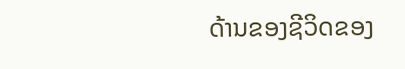ດ້ານຂອງຊີວິດຂອງ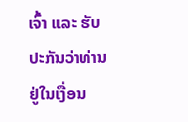ເຈົ້າ ແລະ ຮັບປະກັນວ່າທ່ານຢູ່ໃນເງື່ອນ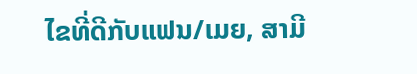ໄຂທີ່ດີກັບແຟນ/ເມຍ, ສາມີ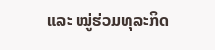ແລະ ໝູ່ຮ່ວມທຸລະກິດ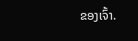ຂອງເຈົ້າ.